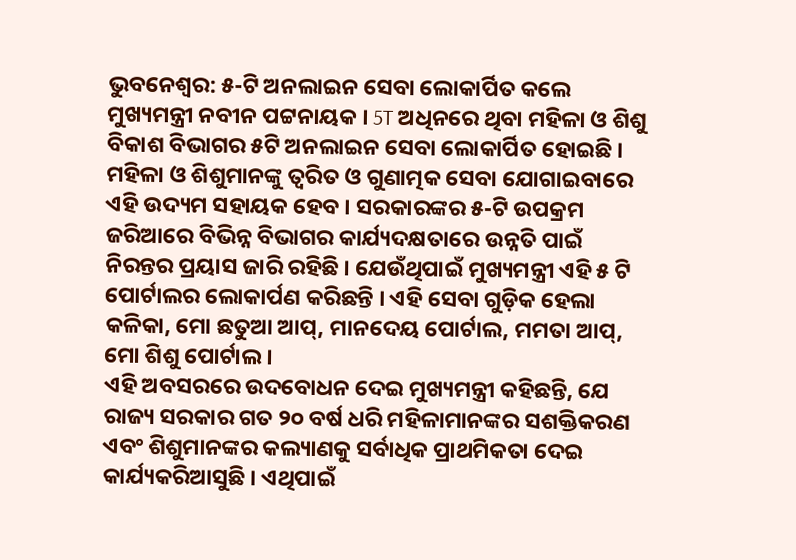ଭୁବନେଶ୍ୱର: ୫-ଟି ଅନଲାଇନ ସେବା ଲୋକାର୍ପିତ କଲେ ମୁଖ୍ୟମନ୍ତ୍ରୀ ନବୀନ ପଟ୍ଟନାୟକ । 5T ଅଧିନରେ ଥିବା ମହିଳା ଓ ଶିଶୁ ବିକାଶ ବିଭାଗର ୫ଟି ଅନଲାଇନ ସେବା ଲୋକାର୍ପିତ ହୋଇଛି । ମହିଳା ଓ ଶିଶୁମାନଙ୍କୁ ତ୍ବରିତ ଓ ଗୁଣାତ୍ମକ ସେବା ଯୋଗାଇବାରେ ଏହି ଉଦ୍ୟମ ସହାୟକ ହେବ । ସରକାରଙ୍କର ୫-ଟି ଉପକ୍ରମ ଜରିଆରେ ବିଭିନ୍ନ ବିଭାଗର କାର୍ଯ୍ୟଦକ୍ଷତାରେ ଉନ୍ନତି ପାଇଁ ନିରନ୍ତର ପ୍ରୟାସ ଜାରି ରହିଛି । ଯେଉଁଥିପାଇଁ ମୁଖ୍ୟମନ୍ତ୍ରୀ ଏହି ୫ ଟି ପୋର୍ଟାଲର ଲୋକାର୍ପଣ କରିଛନ୍ତି । ଏହି ସେବା ଗୁଡ଼ିକ ହେଲା କଳିକା, ମୋ ଛତୁଆ ଆପ୍, ମାନଦେୟ ପୋର୍ଟାଲ, ମମତା ଆପ୍, ମୋ ଶିଶୁ ପୋର୍ଟାଲ ।
ଏହି ଅବସରରେ ଉଦବୋଧନ ଦେଇ ମୁଖ୍ୟମନ୍ତ୍ରୀ କହିଛନ୍ତି, ଯେ ରାଜ୍ୟ ସରକାର ଗତ ୨୦ ବର୍ଷ ଧରି ମହିଳାମାନଙ୍କର ସଶକ୍ତିକରଣ ଏବଂ ଶିଶୁମାନଙ୍କର କଲ୍ୟାଣକୁ ସର୍ବାଧିକ ପ୍ରାଥମିକତା ଦେଇ କାର୍ଯ୍ୟକରିଆସୁଛି । ଏଥିପାଇଁ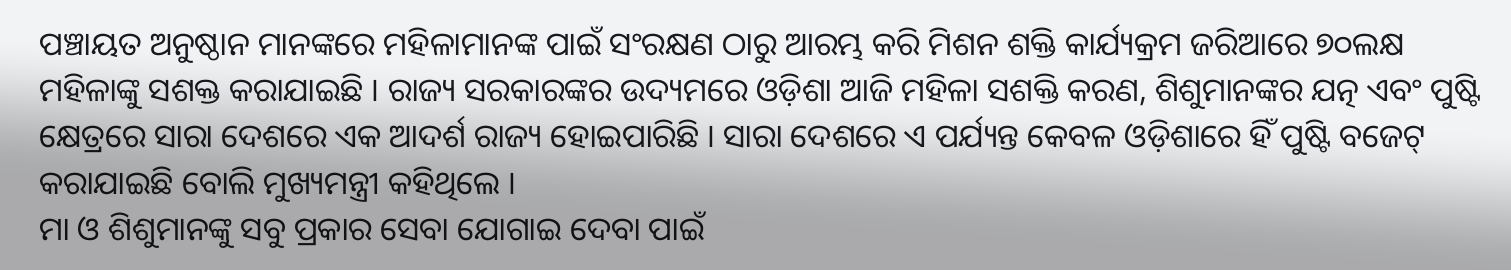ପଞ୍ଚାୟତ ଅନୁଷ୍ଠାନ ମାନଙ୍କରେ ମହିଳାମାନଙ୍କ ପାଇଁ ସଂରକ୍ଷଣ ଠାରୁ ଆରମ୍ଭ କରି ମିଶନ ଶକ୍ତି କାର୍ଯ୍ୟକ୍ରମ ଜରିଆରେ ୭୦ଲକ୍ଷ ମହିଳାଙ୍କୁ ସଶକ୍ତ କରାଯାଇଛି । ରାଜ୍ୟ ସରକାରଙ୍କର ଉଦ୍ୟମରେ ଓଡ଼ିଶା ଆଜି ମହିଳା ସଶକ୍ତି କରଣ, ଶିଶୁମାନଙ୍କର ଯତ୍ନ ଏବଂ ପୁଷ୍ଟି କ୍ଷେତ୍ରରେ ସାରା ଦେଶରେ ଏକ ଆଦର୍ଶ ରାଜ୍ୟ ହୋଇପାରିଛି । ସାରା ଦେଶରେ ଏ ପର୍ଯ୍ୟନ୍ତ କେବଳ ଓଡ଼ିଶାରେ ହିଁ ପୁଷ୍ଟି ବଜେଟ୍ କରାଯାଇଛି ବୋଲି ମୁଖ୍ୟମନ୍ତ୍ରୀ କହିଥିଲେ ।
ମା ଓ ଶିଶୁମାନଙ୍କୁ ସବୁ ପ୍ରକାର ସେବା ଯୋଗାଇ ଦେବା ପାଇଁ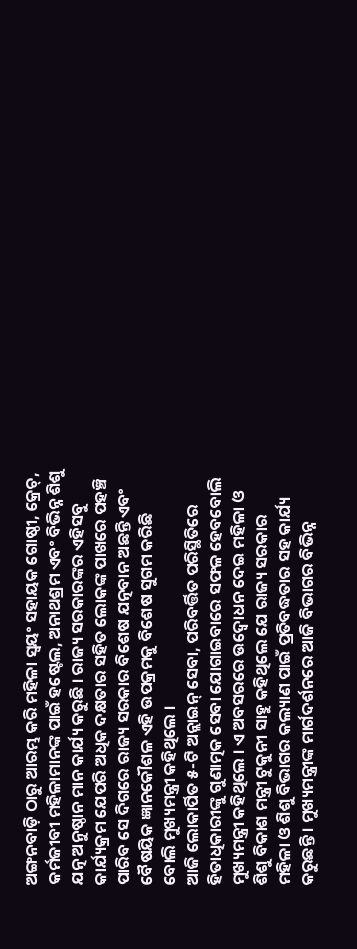ଅଙ୍ଗନବାଡ଼ି ଠାରୁ ଆରମ୍ଭ କରି ମହିଳା ସ୍ବୟଂ ସହାୟକ ଗୋଷ୍ଠୀ, କ୍ରେଚ୍, କର୍ମଜୀବୀ ମହିଳାମାନଙ୍କ ପାଇଁ ହଷ୍ଟେଲ, ଅନାଥଶ୍ରମ ଏବଂ ବିଭିନ୍ନ ଶିଶୁ ଯତ୍ନ ଅନୁଷ୍ଠାନ ମାନ କାର୍ଯ୍ୟ କରୁଛି । ରାଜ୍ୟ ସରକାରଙ୍କର ଏହିସବୁ କାର୍ଯ୍ୟକ୍ରମ ଯେପରି ଅଧିକ ଦକ୍ଷତାର ସହିତ ଲୋକଙ୍କ ପାଖରେ ପହଞ୍ଚି ପାରିବ ସେ ଦିଗରେ ରାଜ୍ୟ ସରକାର ବିଶେଷ ଯତ୍ନବାନ ଅଛନ୍ତି ଏବଂ ବୈଷୟିକ ଜ୍ଞାନକୌଶଳ ଏହି ଉପକ୍ରମକୁ ବିଶେଷ ସୁଗମ କରିଛି ବୋଲି ମୁଖ୍ୟମନ୍ତ୍ରୀ କହିଥିଲେ ।
ଆଜି ଲୋକାର୍ପିତ ୫-ଟି ଅନ୍ଲାଇନ୍ ସେବା, ପରିବର୍ତ୍ତିତ ପରିସ୍ଥିତିରେ ହିତାଧିକାରୀଙ୍କୁ ଗୁଣାତ୍ମକ ସେବା ଯୋଗାଇବାରେ ସଫଳ ହେବବୋଲି ମୁଖ୍ୟମନ୍ତ୍ରୀ କହିଥିଲେ । ଏ ଅବସରରେ ଉଦ୍ବୋଧନ ଦେଇ ମହିଳା ଓ ଶିଶୁ ବିକାଶ ମନ୍ତ୍ରୀ ଟୁକୁନୀ ସାହୁ କହିଥିଲେ ଯେ ରାଜ୍ୟ ସରକାର ମହିଳା ଓ ଶିଶୁ ବିଭାଗର କଲ୍ୟାଣ ପାଇଁ ପ୍ରତିବଦ୍ଧତାର ସହ କାର୍ଯ୍ୟ କରୁଛନ୍ତି । ମୁଖ୍ୟମନ୍ତ୍ରୀଙ୍କ ମାର୍ଗଦର୍ଶନରେ ଆଜି ବିଭାଗର ବିଭିନ୍ନ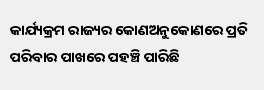କାର୍ଯ୍ୟକ୍ରମ ରାଜ୍ୟର କୋଣଅନୁକୋଣରେ ପ୍ରତି ପରିବାର ପାଖରେ ପହଞ୍ଚି ପାରିଛି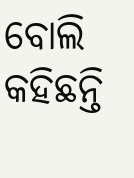ବୋଲି କହିଛନ୍ତି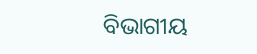ବିଭାଗୀୟ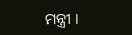ମନ୍ତ୍ରୀ ।